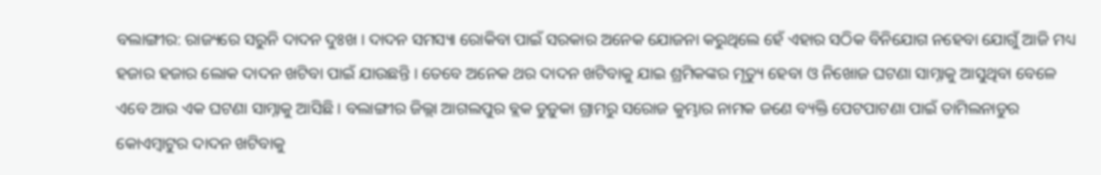ବଲାଙ୍ଗୀର: ରାଜ୍ୟରେ ସରୁନି ଦାଦନ ଦୁଃଖ । ଦାଦନ ସମସ୍ୟା ରୋକିବା ପାଇଁ ସରକାର ଅନେକ ଯୋଜନା କରୁଥିଲେ ହେଁ ଏହାର ସଠିକ ବିନିଯୋଗ ନହେବା ଯୋଗୁଁ ଆଜି ମଧ୍ୟ ହଜାର ହଜାର ଲୋକ ଦାଦନ ଖଟିବା ପାଇଁ ଯାଉଛନ୍ତି । ତେବେ ଅନେକ ଥର ଦାଦନ ଖଟିବାକୁ ଯାଇ ଶ୍ରମିକଙ୍କର ମୃତ୍ୟୁ ହେବା ଓ ନିଖୋଜ ଘଟଣା ସାମ୍ନାକୁ ଆସୁଥିବା ବେଳେ ଏବେ ଆଉ ଏକ ଘଟଣା ସାମ୍ନାକୁ ଆସିଛି । ବଲାଙ୍ଗୀର ଜିଲ୍ଲା ଆଗଲପୁର ବ୍ଲକ ଡୁଡ଼ୁକା ଗ୍ରାମରୁ ସରୋଜ କୁମ୍ଭାର ନାମକ ଜଣେ ବ୍ୟକ୍ତି ପେଟପାଟଣା ପାଇଁ ତାମିଲନାଡୁର କୋଏମ୍ବାଟୁର ଦାଦନ ଖଟିବାକୁ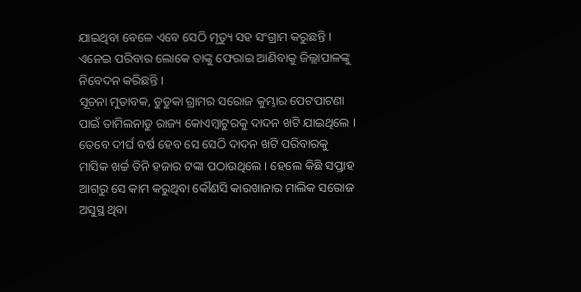ଯାଇଥିବା ବେଳେ ଏବେ ସେଠି ମୃତ୍ୟୁ ସହ ସଂଗ୍ରାମ କରୁଛନ୍ତି । ଏନେଇ ପରିବାର ଲୋକେ ତାଙ୍କୁ ଫେରାଇ ଆଣିବାକୁ ଜିଲ୍ଲାପାଳଙ୍କୁ ନିବେଦନ କରିଛନ୍ତି ।
ସୂଚନା ମୁତାବକ, ଡୁଡୁକା ଗ୍ରାମର ସରୋଜ କୁମ୍ଭାର ପେଟପାଟଣା ପାଇଁ ତାମିଲନାଡୁ ରାଜ୍ୟ କୋଏମ୍ବାଟୁରକୁ ଦାଦନ ଖଟି ଯାଇଥିଲେ । ତେବେ ଦୀର୍ଘ ବର୍ଷ ହେବ ସେ ସେଠି ଦାଦନ ଖଟି ପରିବାରକୁ ମାସିକ ଖର୍ଚ୍ଚ ତିନି ହଜାର ଟଙ୍କା ପଠାଉଥିଲେ । ହେଲେ କିଛି ସପ୍ତାହ ଆଗରୁ ସେ କାମ କରୁଥିବା କୌଣସି କାରଖାନାର ମାଲିକ ସରୋଜ ଅସୁସ୍ଥ ଥିବା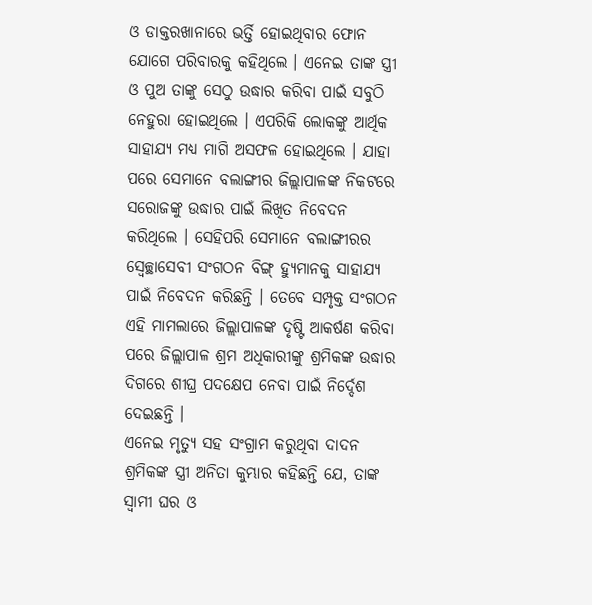ଓ ଡାକ୍ତରଖାନାରେ ଭର୍ତ୍ତି ହୋଇଥିବାର ଫୋନ ଯୋଗେ ପରିବାରକୁ କହିଥିଲେ । ଏନେଇ ତାଙ୍କ ସ୍ତ୍ରୀ ଓ ପୁଅ ତାଙ୍କୁ ସେଠୁ ଉଦ୍ଧାର କରିବା ପାଇଁ ସବୁଠି ନେହୁରା ହୋଇଥିଲେ । ଏପରିକି ଲୋକଙ୍କୁ ଆର୍ଥିକ ସାହାଯ୍ୟ ମଧ୍ୟ ମାଗି ଅସଫଳ ହୋଇଥିଲେ । ଯାହା ପରେ ସେମାନେ ବଲାଙ୍ଗୀର ଜିଲ୍ଲାପାଳଙ୍କ ନିକଟରେ ସରୋଜଙ୍କୁ ଉଦ୍ଧାର ପାଇଁ ଲିଖିତ ନିବେଦନ କରିଥିଲେ । ସେହିପରି ସେମାନେ ବଲାଙ୍ଗୀରର ସ୍ବେଚ୍ଛାସେବୀ ସଂଗଠନ ବିଙ୍ଗ୍ ହ୍ୟୁମାନକୁ ସାହାଯ୍ୟ ପାଇଁ ନିବେଦନ କରିଛନ୍ତି । ତେବେ ସମ୍ପୃକ୍ତ ସଂଗଠନ ଏହି ମାମଲାରେ ଜିଲ୍ଲାପାଳଙ୍କ ଦୃଷ୍ଟି ଆକର୍ଷଣ କରିବା ପରେ ଜିଲ୍ଲାପାଳ ଶ୍ରମ ଅଧିକାରୀଙ୍କୁ ଶ୍ରମିକଙ୍କ ଉଦ୍ଧାର ଦିଗରେ ଶୀଘ୍ର ପଦକ୍ଷେପ ନେବା ପାଇଁ ନିର୍ଦ୍ଦେଶ ଦେଇଛନ୍ତି ।
ଏନେଇ ମୃତ୍ୟୁ ସହ ସଂଗ୍ରାମ କରୁଥିବା ଦାଦନ ଶ୍ରମିକଙ୍କ ସ୍ତ୍ରୀ ଅନିତା କୁମ୍ଭାର କହିଛନ୍ତି ଯେ, ତାଙ୍କ ସ୍ୱାମୀ ଘର ଓ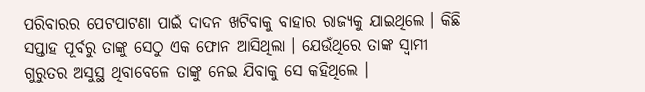ପରିବାରର ପେଟପାଟଣା ପାଇଁ ଦାଦନ ଖଟିବାକୁ ବାହାର ରାଜ୍ୟକୁ ଯାଇଥିଲେ । କିଛି ସପ୍ତାହ ପୂର୍ବରୁ ତାଙ୍କୁ ସେଠୁ ଏକ ଫୋନ ଆସିଥିଲା । ଯେଉଁଥିରେ ତାଙ୍କ ସ୍ୱାମୀ ଗୁରୁତର ଅସୁସ୍ଥ ଥିବାବେଳେ ତାଙ୍କୁ ନେଇ ଯିବାକୁ ସେ କହିଥିଲେ ।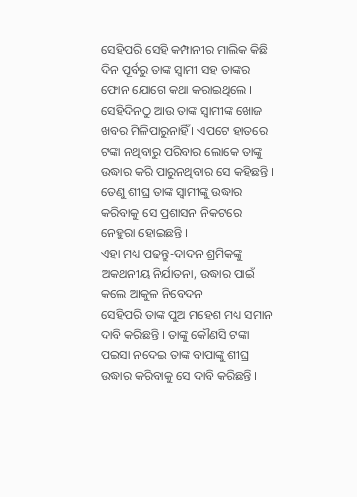ସେହିପରି ସେହି କମ୍ପାନୀର ମାଲିକ କିଛି ଦିନ ପୂର୍ବରୁ ତାଙ୍କ ସ୍ୱାମୀ ସହ ତାଙ୍କର ଫୋନ ଯୋଗେ କଥା କରାଇଥିଲେ । ସେହିଦିନଠୁ ଆଉ ତାଙ୍କ ସ୍ୱାମୀଙ୍କ ଖୋଜ ଖବର ମିଳିପାରୁନାହିଁ । ଏପଟେ ହାତରେ ଟଙ୍କା ନଥିବାରୁ ପରିବାର ଲୋକେ ତାଙ୍କୁ ଉଦ୍ଧାର କରି ପାରୁନଥିବାର ସେ କହିଛନ୍ତି । ତେଣୁ ଶୀଘ୍ର ତାଙ୍କ ସ୍ୱାମୀଙ୍କୁ ଉଦ୍ଧାର କରିବାକୁ ସେ ପ୍ରଶାସନ ନିକଟରେ ନେହୁରା ହୋଇଛନ୍ତି ।
ଏହା ମଧ୍ୟ ପଢନ୍ତୁ-ଦାଦନ ଶ୍ରମିକଙ୍କୁ ଅକଥନୀୟ ନିର୍ଯାତନା, ଉଦ୍ଧାର ପାଇଁ କଲେ ଆକୁଳ ନିବେଦନ
ସେହିପରି ତାଙ୍କ ପୁଅ ମହେଶ ମଧ୍ୟ ସମାନ ଦାବି କରିଛନ୍ତି । ତାଙ୍କୁ କୌଣସି ଟଙ୍କା ପଇସା ନଦେଇ ତାଙ୍କ ବାପାଙ୍କୁ ଶୀଘ୍ର ଉଦ୍ଧାର କରିବାକୁ ସେ ଦାବି କରିଛନ୍ତି ।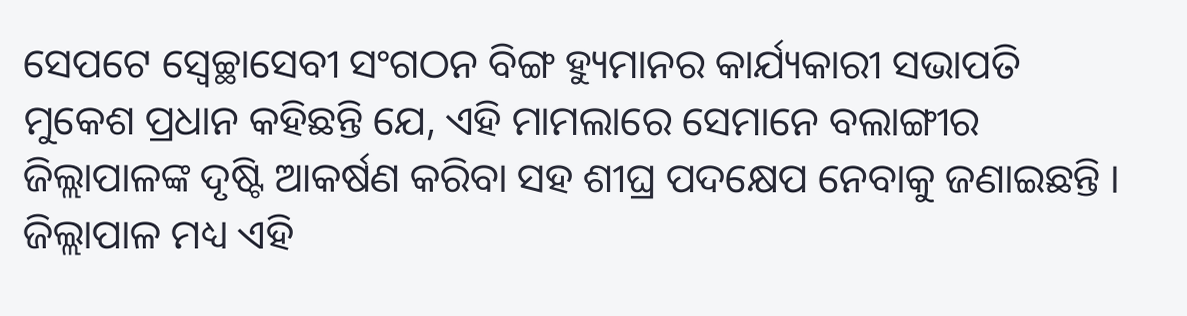ସେପଟେ ସ୍ବେଚ୍ଛାସେବୀ ସଂଗଠନ ବିଙ୍ଗ ହ୍ୟୁମାନର କାର୍ଯ୍ୟକାରୀ ସଭାପତି ମୁକେଶ ପ୍ରଧାନ କହିଛନ୍ତି ଯେ, ଏହି ମାମଲାରେ ସେମାନେ ବଲାଙ୍ଗୀର ଜିଲ୍ଲାପାଳଙ୍କ ଦୃଷ୍ଟି ଆକର୍ଷଣ କରିବା ସହ ଶୀଘ୍ର ପଦକ୍ଷେପ ନେବାକୁ ଜଣାଇଛନ୍ତି । ଜିଲ୍ଲାପାଳ ମଧ୍ୟ ଏହି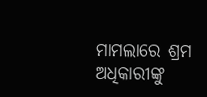ମାମଲାରେ ଶ୍ରମ ଅଧିକାରୀଙ୍କୁ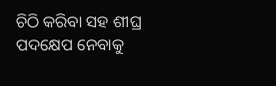ଚିଠି କରିବା ସହ ଶୀଘ୍ର ପଦକ୍ଷେପ ନେବାକୁ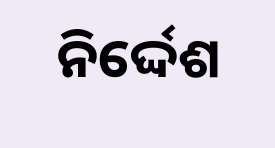ନିର୍ଦ୍ଦେଶ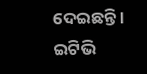ଦେଇଛନ୍ତି ।
ଇଟିଭି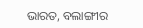ଭାରତ, ବଲାଙ୍ଗୀର